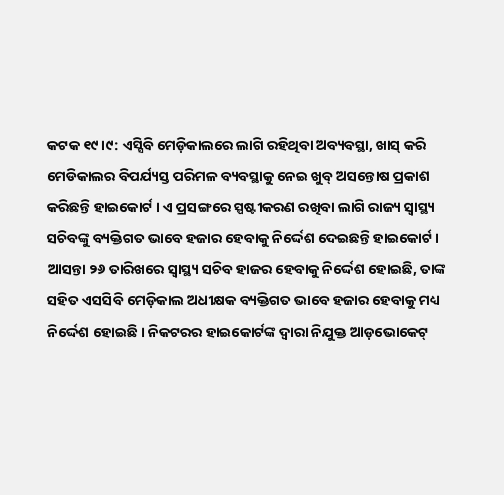କଟକ ୧୯।୯: ଏସ୍ସିବି ମେଡ଼ିକାଲରେ ଲାଗି ରହିଥିବା ଅବ୍ୟବସ୍ଥା, ଖାସ୍ କରି ମେଡିକାଲର ବିପର୍ଯ୍ୟସ୍ତ ପରିମଳ ବ୍ୟବସ୍ଥାକୁ ନେଇ ଖୁବ୍ ଅସନ୍ତୋଷ ପ୍ରକାଶ କରିଛନ୍ତି ହାଇକୋର୍ଟ । ଏ ପ୍ରସଙ୍ଗରେ ସ୍ପଷ୍ଟୀକରଣ ରଖିବା ଲାଗି ରାଜ୍ୟ ସ୍ବାସ୍ଥ୍ୟ ସଚିବଙ୍କୁ ବ୍ୟକ୍ତିଗତ ଭାବେ ହଜାର ହେବାକୁ ନିର୍ଦ୍ଦେଶ ଦେଇଛନ୍ତି ହାଇକୋର୍ଟ । ଆସନ୍ତା ୨୬ ତାରିଖରେ ସ୍ବାସ୍ଥ୍ୟ ସଚିବ ହାଜର ହେବାକୁ ନିର୍ଦ୍ଦେଶ ହୋଇଛି, ତାଙ୍କ ସହିତ ଏସସିବି ମେଡ଼ିକାଲ ଅଧୀକ୍ଷକ ବ୍ୟକ୍ତିଗତ ଭାବେ ହଜାର ହେବାକୁ ମଧ୍ୟ ନିର୍ଦ୍ଦେଶ ହୋଇଛି । ନିକଟରର ହାଇକୋର୍ଟଙ୍କ ଦ୍ବାରା ନିଯୁକ୍ତ ଆଡ଼ଭୋକେଟ୍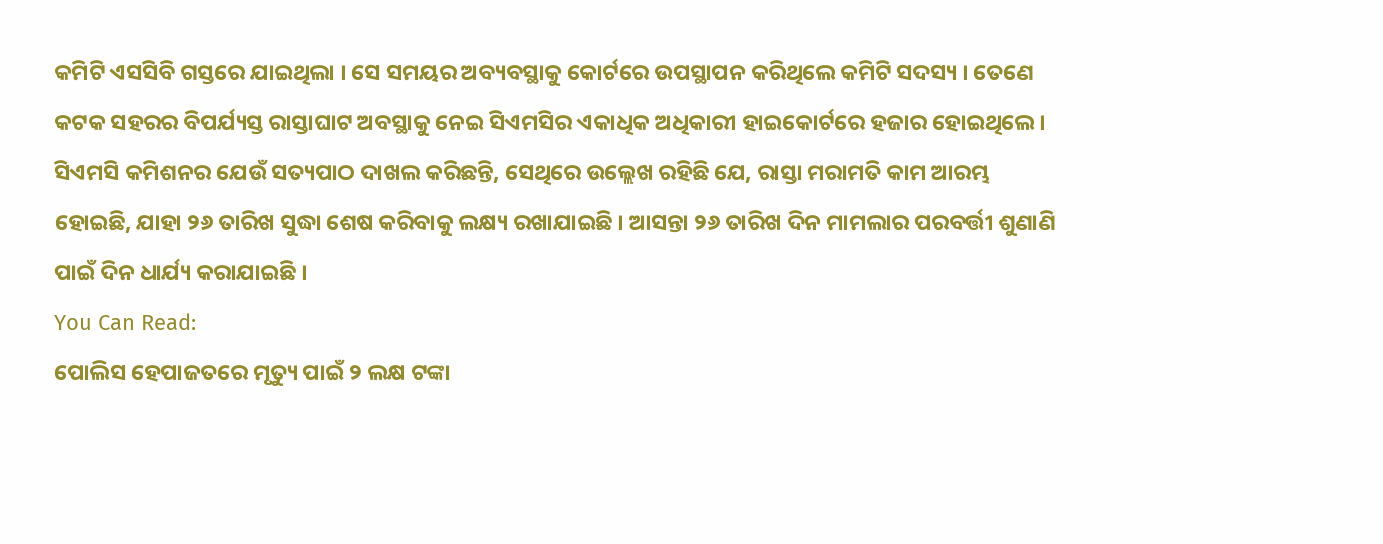କମିଟି ଏସସିବି ଗସ୍ତରେ ଯାଇଥିଲା । ସେ ସମୟର ଅବ୍ୟବସ୍ଥାକୁ କୋର୍ଟରେ ଉପସ୍ଥାପନ କରିଥିଲେ କମିଟି ସଦସ୍ୟ । ତେଣେ କଟକ ସହରର ବିପର୍ଯ୍ୟସ୍ତ ରାସ୍ତାଘାଟ ଅବସ୍ଥାକୁ ନେଇ ସିଏମସିର ଏକାଧିକ ଅଧିକାରୀ ହାଇକୋର୍ଟରେ ହଜାର ହୋଇଥିଲେ । ସିଏମସି କମିଶନର ଯେଉଁ ସତ୍ୟପାଠ ଦାଖଲ କରିଛନ୍ତି, ସେଥିରେ ଉଲ୍ଲେଖ ରହିଛି ଯେ, ରାସ୍ତା ମରାମତି କାମ ଆରମ୍ଭ ହୋଇଛି, ଯାହା ୨୬ ତାରିଖ ସୁଦ୍ଧା ଶେଷ କରିବାକୁ ଲକ୍ଷ୍ୟ ରଖାଯାଇଛି । ଆସନ୍ତା ୨୬ ତାରିଖ ଦିନ ମାମଲାର ପରବର୍ତ୍ତୀ ଶୁଣାଣି ପାଇଁ ଦିନ ଧାର୍ଯ୍ୟ କରାଯାଇଛି ।
You Can Read:
ପୋଲିସ ହେପାଜତରେ ମୃତ୍ୟୁ ପାଇଁ ୨ ଲକ୍ଷ ଟଙ୍କା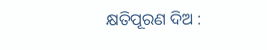କ୍ଷତିପୂରଣ ଦିଅ :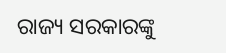ରାଜ୍ୟ ସରକାରଙ୍କୁ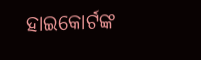ହାଇକୋର୍ଟଙ୍କ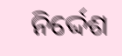ନିର୍ଦ୍ଦେଶ